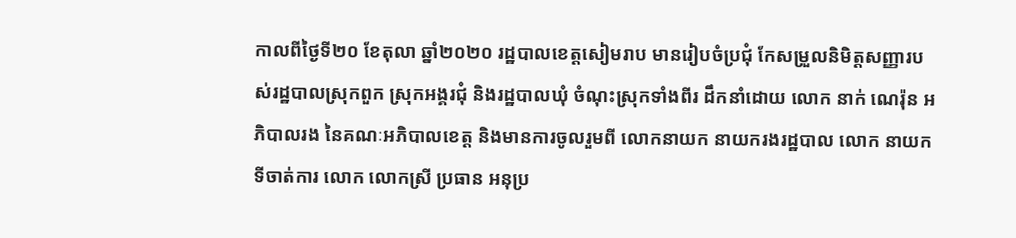កាលពីថ្ងៃទី២០ ខែតុលា ឆ្នាំ២០២០ រដ្ឋបាលខេត្តសៀមរាប មានរៀបចំប្រជុំ កែសម្រួលនិមិត្តសញ្ញារបស់រដ្ឋបាលស្រុកពួក ស្រុកអង្គរជុំ និងរដ្ឋបាលឃុំ ចំណុះស្រុកទាំងពីរ ដឹកនាំដោយ លោក នាក់ ណេរ៉ុន អភិបាលរង នៃគណៈអភិបាលខេត្ត និងមានការចូលរួមពី លោកនាយក នាយករងរដ្ឋបាល លោក នាយកទីចាត់ការ លោក លោកស្រី ប្រធាន អនុប្រ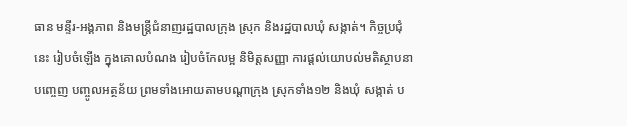ធាន មន្ទីរ-អង្គភាព និងមន្ត្រីជំនាញរដ្ឋបាលក្រុង ស្រុក និងរដ្ឋបាលឃុំ សង្កាត់។ កិច្ចប្រជុំនេះ រៀបចំឡើង ក្នុងគោលបំណង រៀបចំកែលម្អ និមិត្តសញ្ញា ការផ្ដល់យោបល់មតិស្ថាបនា បញ្ចេញ បញ្ចូលអត្ថន័យ ព្រមទាំងអោយតាមបណ្តាក្រុង ស្រុកទាំង១២ និងឃុំ សង្កាត់ ប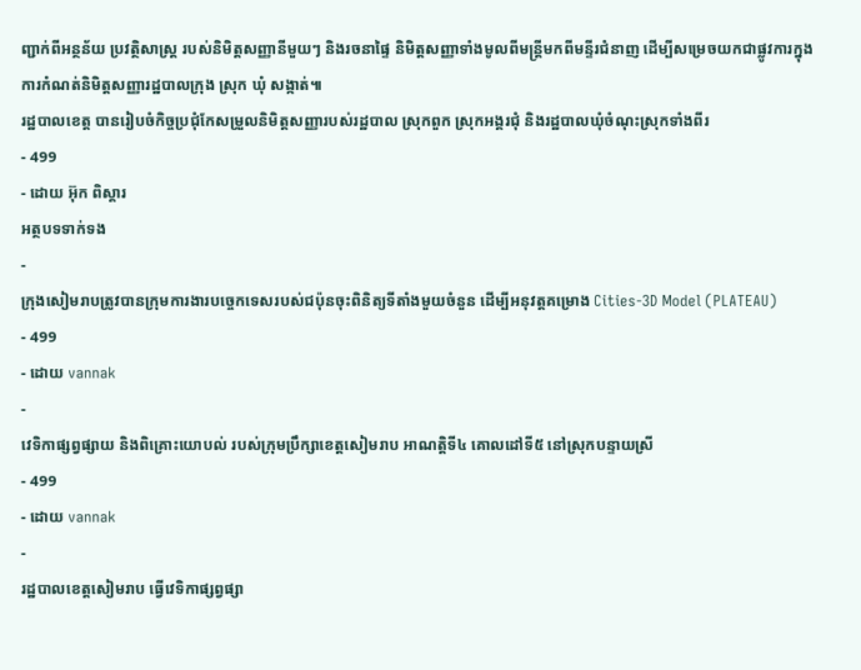ញ្ជាក់ពីអន្ថន័យ ប្រវត្ថិសាស្ត្រ របស់និមិត្តសញ្ញានីមួយៗ និងរចនាផ្ទៃ និមិត្តសញ្ញាទាំងមូលពីមន្ត្រីមកពីមន្ទីរជំនាញ ដើម្បីសម្រេចយកជាផ្លូវការក្នុងការកំណត់និមិត្តសញ្ញារដ្ឋបាលក្រុង ស្រុក ឃុំ សង្កាត់៕
រដ្ឋបាលខេត្ត បានរៀបចំកិច្ចប្រជុំកែសម្រួលនិមិត្តសញ្ញារបស់រដ្ឋបាល ស្រុកពួក ស្រុកអង្គរជុំ និងរដ្ឋបាលឃុំចំណុះស្រុកទាំងពីរ
- 499
- ដោយ អ៊ុក ពិស្តារ
អត្ថបទទាក់ទង
-
ក្រុងសៀមរាបត្រូវបានក្រុមការងារបច្ចេកទេសរបស់ជប៉ុនចុះពិនិត្យទីតាំងមួយចំនួន ដេីម្បីអនុវត្តគម្រោង Cities-3D Model (PLATEAU)
- 499
- ដោយ vannak
-
វេទិកាផ្សព្វផ្សាយ និងពិគ្រោះយោបល់ របស់ក្រុមប្រឹក្សាខេត្តសៀមរាប អាណត្តិទី៤ គោលដៅទី៥ នៅស្រុកបន្ទាយស្រី
- 499
- ដោយ vannak
-
រដ្ឋបាលខេត្ដសៀមរាប ធ្វើវេទិកាផ្សព្វផ្សា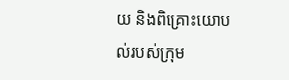យ និងពិគ្រោះយោបល់របស់ក្រុម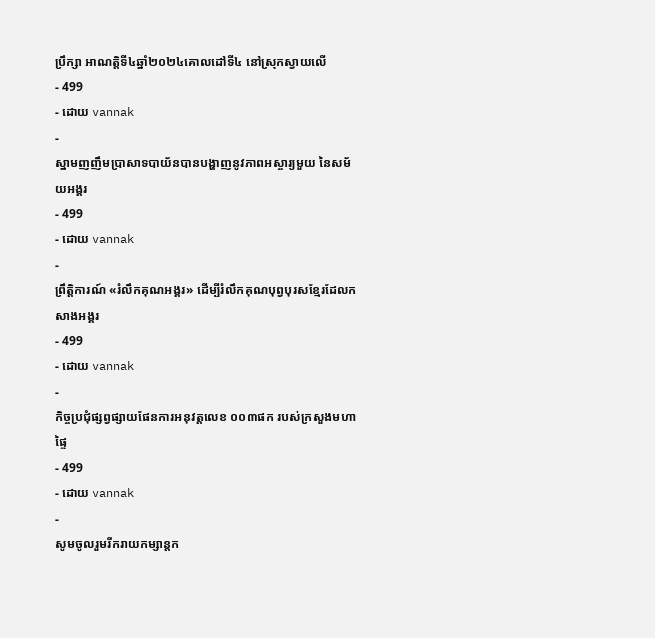ប្រឹក្សា អាណត្តិទី៤ឆ្នាំ២០២៤គោលដៅទី៤ នៅស្រុកស្វាយលើ
- 499
- ដោយ vannak
-
ស្នាមញញឹមប្រាសាទបាយ័នបានបង្ហាញនូវភាពអស្ចារ្យមួយ នៃសម័យអង្គរ
- 499
- ដោយ vannak
-
ព្រឹត្តិការណ៍ «រំលឹកគុណអង្គរ» ដើម្បីរំលឹកគុណបុព្វបុរសខ្មែរដែលកសាងអង្គរ
- 499
- ដោយ vannak
-
កិច្ចប្រជុំផ្សព្វផ្សាយផែនការអនុវត្តលេខ ០០៣ផក របស់ក្រសួងមហាផ្ទៃ
- 499
- ដោយ vannak
-
សូមចូលរួមរីករាយកម្សាន្តក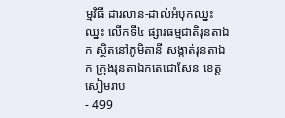ម្មវិធី ដារលាន-ដាល់អំបុកឈ្នះឈ្នះ លើកទី៤ ផ្សារធម្មជាតិរុនតាឯក ស្ថិតនៅភូមិតានី សង្កាត់រុនតាឯក ក្រុងរុនតាឯកតេជោសែន ខេត្តសៀមរាប
- 499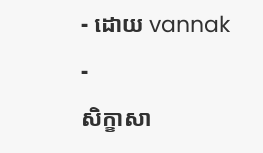- ដោយ vannak
-
សិក្ខាសា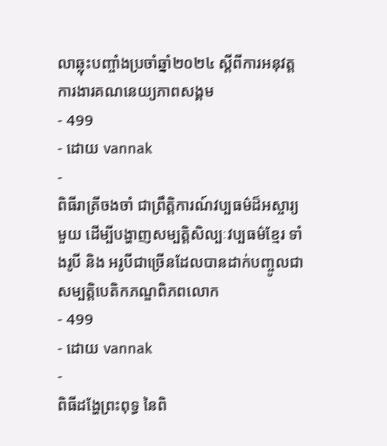លាឆ្លុះបញ្ចាំងប្រចាំឆ្នាំ២០២៤ ស្តីពីការអនុវត្តការងារគណនេយ្យភាពសង្គម
- 499
- ដោយ vannak
-
ពិធីរាត្រីចងចាំ ជាព្រឹត្តិការណ៍វប្បធម៌ដ៏អស្ចារ្យមួយ ដេីម្បីបង្ហាញសម្បត្តិសិល្បៈវប្បធម៌ខ្មែរ ទាំងរូបី និង អរូបីជាច្រើនដែលបានដាក់បញ្ចូលជាសម្បត្តិបេតិកភណ្ឌពិភពលោក
- 499
- ដោយ vannak
-
ពិធីដង្ហែព្រះពុទ្ធ នៃពិ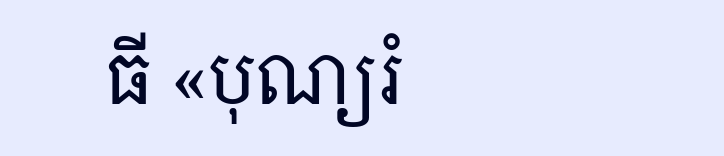ធី «បុណ្យរំ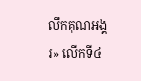លឹកគុណអង្គរ» លើកទី៤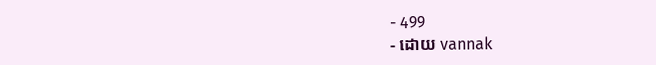- 499
- ដោយ vannak